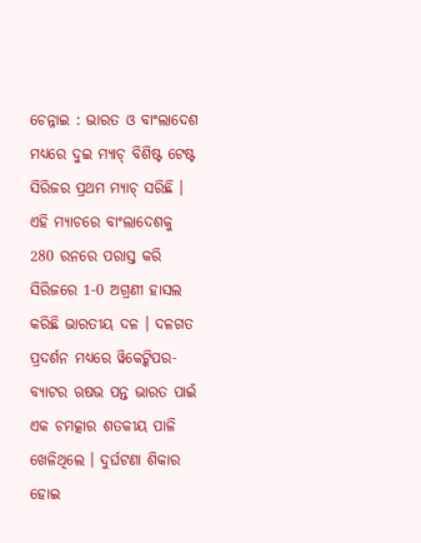ଚେନ୍ନାଇ : ଭାରତ ଓ ବାଂଲାଦେଶ ମଧ୍ୟରେ ଦୁଇ ମ୍ୟାଚ୍ ବିଶିଷ୍ଟ ଟେଷ୍ଟ ସିରିଜର ପ୍ରଥମ ମ୍ୟାଚ୍ ସରିଛି । ଏହି ମ୍ୟାଚରେ ବାଂଲାଦେଶକୁ 280 ରନରେ ପରାସ୍ତ କରି ସିରିଜରେ 1-0 ଅଗ୍ରଣୀ ହାସଲ କରିଛି ଭାରତୀୟ ଦଳ । ଦଳଗତ ପ୍ରଦର୍ଶନ ମଧ୍ୟରେ ୱିକେଟ୍କିପର-ବ୍ୟାଟର ଋଷଭ ପନ୍ତ ଭାରତ ପାଇଁ ଏକ ଚମତ୍କାର ଶତକୀୟ ପାଳି ଖେଳିଥିଲେ । ଦୁର୍ଘଟଣା ଶିକାର ହୋଇ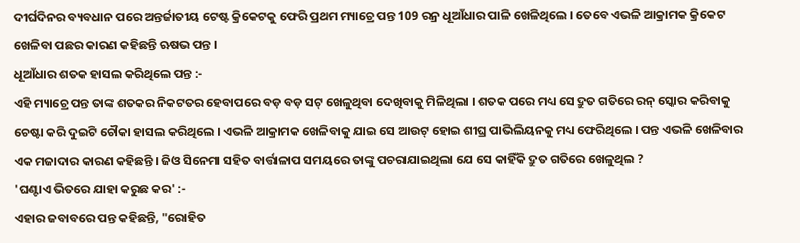ଦୀର୍ଘଦିନର ବ୍ୟବଧାନ ପରେ ଅନ୍ତର୍ଜାତୀୟ ଟେଷ୍ଟ କ୍ରିକେଟକୁ ଫେରି ପ୍ରଥମ ମ୍ୟାଚ୍ରେ ପନ୍ତ 109 ରନ୍ର ଧୂଆଁଧାର ପାଳି ଖେଳିଥିଲେ । ତେବେ ଏଭଳି ଆକ୍ରାମକ କ୍ରିକେଟ ଖେଳିବା ପଛର କାରଣ କହିଛନ୍ତି ଋଷଭ ପନ୍ତ ।
ଧୂଆଁଧାର ଶତକ ହାସଲ କରିଥିଲେ ପନ୍ତ :-
ଏହି ମ୍ୟାଚ୍ରେ ପନ୍ତ ତାଙ୍କ ଶତକର ନିକଟତର ହେବାପରେ ବଡ଼ ବଡ଼ ସଟ୍ ଖେଳୁଥିବା ଦେଖିବାକୁ ମିଳିଥିଲା । ଶତକ ପରେ ମଧ୍ୟ ସେ ଦ୍ରୁତ ଗତିରେ ରନ୍ ସ୍କୋର କରିବାକୁ ଚେଷ୍ଟା କରି ଦୁଇଟି ଚୌକା ହାସଲ କରିଥିଲେ । ଏଭଳି ଆକ୍ରାମକ ଖେଳିବାକୁ ଯାଇ ସେ ଆଉଟ୍ ହୋଇ ଶୀଘ୍ର ପାଭିଲିୟନକୁ ମଧ୍ୟ ଫେରିଥିଲେ । ପନ୍ତ ଏଭଳି ଖେଳିବାର ଏକ ମଜାଦାର କାରଣ କହିଛନ୍ତି । ଜିଓ ସିନେମା ସହିତ ବାର୍ତ୍ତାଳାପ ସମୟରେ ତାଙ୍କୁ ପଚରାଯାଇଥିଲା ଯେ ସେ କାହିଁକି ଦ୍ରୁତ ଗତିରେ ଖେଳୁଥିଲ ?
'ଘଣ୍ଟାଏ ଭିତରେ ଯାହା କରୁଛ କର' :-
ଏହାର ଜବାବରେ ପନ୍ତ କହିଛନ୍ତି, "ରୋହିତ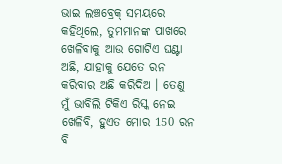ଭାଇ ଲଞ୍ଚବ୍ରେକ୍ ସମୟରେ କହିଥିଲେ, ତୁମମାନଙ୍କ ପାଖରେ ଖେଳିବାକୁ ଆଉ ଗୋଟିଏ ଘଣ୍ଟା ଅଛି, ଯାହାକୁ ଯେତେ ରନ କରିବାର ଅଛି କରିଦିଅ । ତେଣୁ ମୁଁ ଭାବିଲି ଟିକିଏ ରିସ୍କ ନେଇ ଖେଳିବି, ହୁଏତ ମୋର 150 ରନ ବି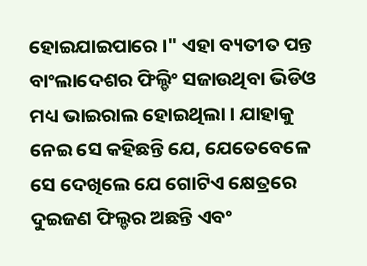ହୋଇଯାଇପାରେ ।" ଏହା ବ୍ୟତୀତ ପନ୍ତ ବାଂଲାଦେଶର ଫିଲ୍ଡିଂ ସଜାଉଥିବା ଭିଡିଓ ମଧ୍ୟ ଭାଇରାଲ ହୋଇଥିଲା । ଯାହାକୁ ନେଇ ସେ କହିଛନ୍ତି ଯେ, ଯେତେବେଳେ ସେ ଦେଖିଲେ ଯେ ଗୋଟିଏ କ୍ଷେତ୍ରରେ ଦୁଇଜଣ ଫିଲ୍ଡର ଅଛନ୍ତି ଏବଂ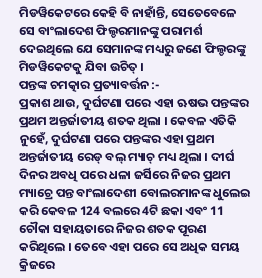ମିଡୱିକେଟରେ କେହି ବି ନାହାଁନ୍ତି, ସେତେବେଳେ ସେ ବାଂଲାଦେଶ ଫିଲ୍ଡରମାନଙ୍କୁ ପରାମର୍ଶ ଦେଇଥିଲେ ଯେ ସେମାନଙ୍କ ମଧ୍ୟରୁ ଜଣେ ଫିଲ୍ଡରଙ୍କୁ ମିଡୱିକେଟକୁ ଯିବା ଉଚିତ୍ ।
ପନ୍ତଙ୍କ ଚମତ୍କାର ପ୍ରତ୍ୟାବର୍ତ୍ତନ :-
ପ୍ରକାଶ ଥାଉ, ଦୁର୍ଘଟଣା ପରେ ଏହା ଋଷଭ ପନ୍ତଙ୍କର ପ୍ରଥମ ଅନ୍ତର୍ଜାତୀୟ ଶତକ ଥିଲା । କେବଳ ଏତିକି ନୁହେଁ, ଦୁର୍ଘଟଣା ପରେ ପନ୍ତଙ୍କର ଏହା ପ୍ରଥମ ଅନ୍ତର୍ଜାତୀୟ ରେଡ୍ ବଲ୍ ମ୍ୟାଚ୍ ମଧ୍ୟ ଥିଲା । ଦୀର୍ଘ ଦିନର ଅବଧି ପରେ ଧଳା ଜର୍ସିରେ ନିଜର ପ୍ରଥମ ମ୍ୟାଚ୍ରେ ପନ୍ତ ବାଂଲାଦେଶୀ ବୋଲରମାନଙ୍କ ଧୁଲେଇ କରି କେବଳ 124 ବଲରେ 4ଟି ଛକା ଏବଂ 11 ଚୌକା ସହାୟତାରେ ନିଜର ଶତକ ପୂରଣ କରିଥିଲେ । ତେବେ ଏହା ପରେ ସେ ଅଧିକ ସମୟ କ୍ରିଜରେ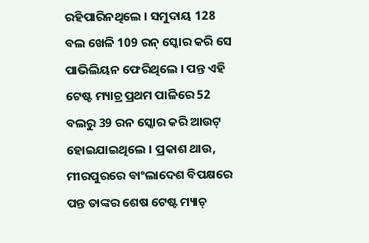ରହିପାରିନଥିଲେ । ସମୁଦାୟ 128 ବଲ ଖେଳି 109 ରନ୍ ସ୍କୋର କରି ସେ ପାଭିଲିୟନ ଫେରିଥିଲେ । ପନ୍ତ ଏହି ଟେଷ୍ଟ ମ୍ୟାଚ୍ର ପ୍ରଥମ ପାଳିରେ 52 ବଲରୁ 39 ରନ ସ୍କୋର କରି ଆଉଟ୍ ହୋଇଯାଇଥିଲେ । ପ୍ରକାଶ ଥାଉ, ମୀରପୁରରେ ବାଂଲାଦେଶ ବିପକ୍ଷରେ ପନ୍ତ ତାଙ୍କର ଶେଷ ଟେଷ୍ଟ ମ୍ୟାଚ୍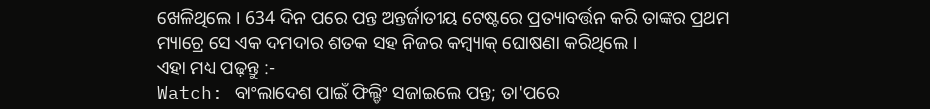ଖେଳିଥିଲେ । 634 ଦିନ ପରେ ପନ୍ତ ଅନ୍ତର୍ଜାତୀୟ ଟେଷ୍ଟରେ ପ୍ରତ୍ୟାବର୍ତ୍ତନ କରି ତାଙ୍କର ପ୍ରଥମ ମ୍ୟାଚ୍ରେ ସେ ଏକ ଦମଦାର ଶତକ ସହ ନିଜର କମ୍ବ୍ୟାକ୍ ଘୋଷଣା କରିଥିଲେ ।
ଏହା ମଧ୍ୟ ପଢ଼ନ୍ତୁ :-
Watch: ବାଂଲାଦେଶ ପାଇଁ ଫିଲ୍ଡିଂ ସଜାଇଲେ ପନ୍ତ; ତା'ପରେ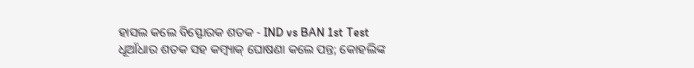ହାସଲ କଲେ ବିସ୍ଫୋରକ ଶତକ - IND vs BAN 1st Test
ଧୂଆଁଧାର ଶତକ ସହ କମ୍ବ୍ୟାକ୍ ଘୋଷଣା କଲେ ପନ୍ତ; କୋହଲିଙ୍କ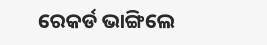ରେକର୍ଡ ଭାଙ୍ଗିଲେ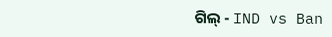ଗିଲ୍ - IND vs Ban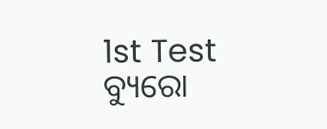1st Test
ବ୍ୟୁରୋ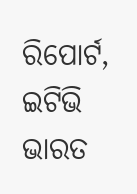ରିପୋର୍ଟ, ଇଟିଭି ଭାରତ